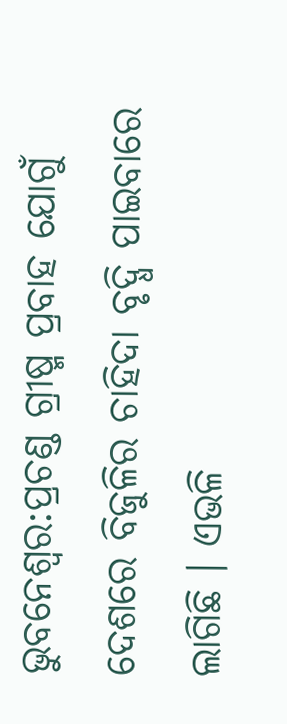ଭୁବନେଶ୍ବର:ପ୍ରଚଣ୍ଡ ଗ୍ରୀଷ୍ମ ପ୍ରବାହ ଯୋଗୁଁ ଦେଶରେ ବିଜୁଳିର ଚାହିଦା ବୃଦ୍ଧି ପାଇବାରେ ଲାଗିଛି । ଏଭଳି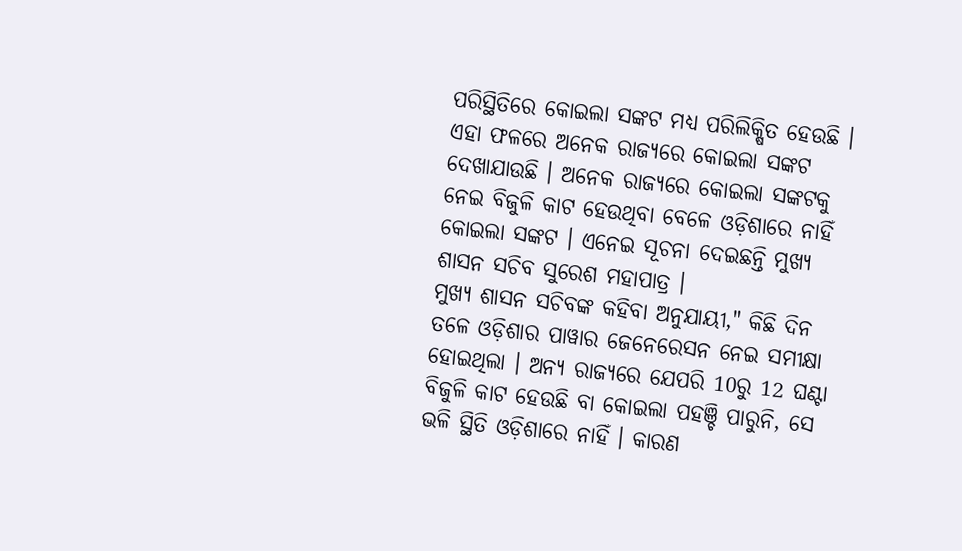ପରିସ୍ଥିତିରେ କୋଇଲା ସଙ୍କଟ ମଧ୍ୟ ପରିଲିକ୍ଷିତ ହେଉଛି । ଏହା ଫଳରେ ଅନେକ ରାଜ୍ୟରେ କୋଇଲା ସଙ୍କଟ ଦେଖାଯାଉଛି । ଅନେକ ରାଜ୍ୟରେ କୋଇଲା ସଙ୍କଟକୁ ନେଇ ବିଜୁଳି କାଟ ହେଉଥିବା ବେଳେ ଓଡ଼ିଶାରେ ନାହିଁ କୋଇଲା ସଙ୍କଟ । ଏନେଇ ସୂଚନା ଦେଇଛନ୍ତି ମୁଖ୍ୟ ଶାସନ ସଚିବ ସୁରେଶ ମହାପାତ୍ର ।
ମୁଖ୍ୟ ଶାସନ ସଚିବଙ୍କ କହିବା ଅନୁଯାୟୀ," କିଛି ଦିନ ତଳେ ଓଡ଼ିଶାର ପାୱାର ଜେନେରେସନ ନେଇ ସମୀକ୍ଷା ହୋଇଥିଲା । ଅନ୍ୟ ରାଜ୍ୟରେ ଯେପରି 10ରୁ 12 ଘଣ୍ଟା ବିଜୁଳି କାଟ ହେଉଛି ବା କୋଇଲା ପହଞ୍ଚି ପାରୁନି, ସେ ଭଳି ସ୍ଥିତି ଓଡ଼ିଶାରେ ନାହିଁ । କାରଣ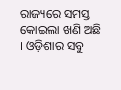ରାଜ୍ୟରେ ସମସ୍ତ କୋଇଲା ଖଣି ଅଛି । ଓଡ଼ିଶାର ସବୁ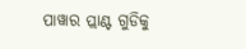ପାୱାର ପ୍ଲାଣ୍ଟ ଗୁଡିକୁ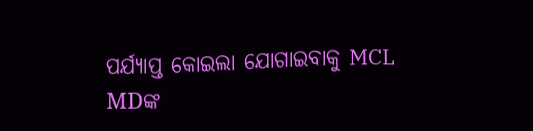ପର୍ଯ୍ୟାପ୍ତ କୋଇଲା ଯୋଗାଇବାକୁ MCL MDଙ୍କ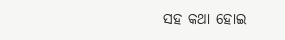ସହ କଥା ହୋଇ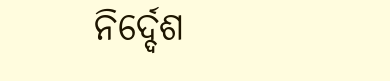ନିର୍ଦ୍ଦେଶ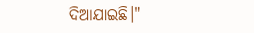ଦିଆଯାଇଛି।"